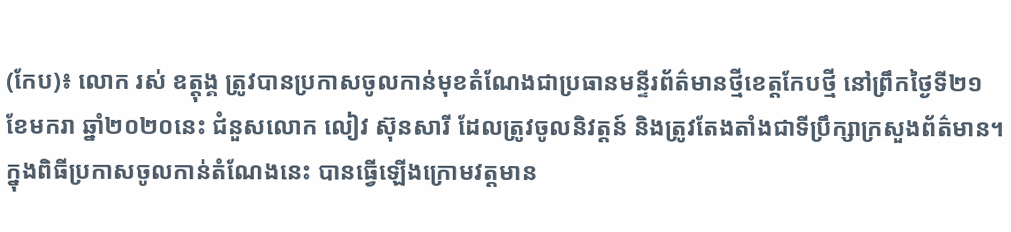(កែប)៖ លោក រស់ ឧត្តុង្គ ត្រូវបានប្រកាសចូលកាន់មុខតំណែងជាប្រធានមន្ទីរព័ត៌មានថ្មីខេត្តកែបថ្មី នៅព្រឹកថ្ងៃទី២១ ខែមករា ឆ្នាំ២០២០នេះ ជំនួសលោក លៀវ ស៊ុនសារី ដែលត្រូវចូលនិវត្តន៍ និងត្រូវតែងតាំងជាទីប្រឹក្សាក្រសួងព័ត៌មាន។
ក្នុងពិធីប្រកាសចូលកាន់តំណែងនេះ បានធ្វើឡើងក្រោមវត្តមាន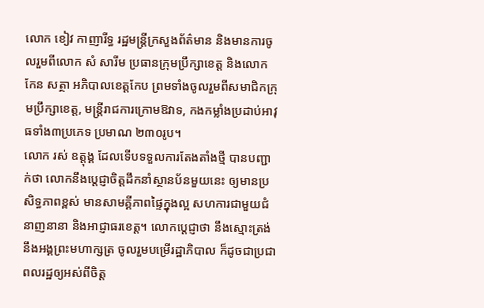លោក ខៀវ កាញារីទ្ធ រដ្ឋមន្ត្រីក្រសួងព័ត៌មាន និងមានការចូលរួមពីលោក សំ សារីម ប្រធានក្រុមប្រឹក្សាខេត្ត និងលោក កែន សត្ថា អភិបាលខេត្តកែប ព្រមទាំងចូលរួមពីសមាជិកក្រុមប្រឹក្សាខេត្ត, មន្ត្រីរាជការក្រោមឱវាទ, កងកម្លាំងប្រដាប់អាវុធទាំង៣ប្រភេទ ប្រមាណ ២៣០រូប។
លោក រស់ ឧត្តុង្គ ដែលទើបទទួលការតែងតាំងថ្មី បានបញ្ជាក់ថា លោកនឹងប្តេជ្ញាចិត្តដឹកនាំស្ថានប័នមួយនេះ ឲ្យមានប្រសិទ្ធភាពខ្ពស់ មានសាមគ្គីភាពផ្ទៃក្នុងល្អ សហការជាមួយជំនាញនានា និងអាជ្ញាធរខេត្ត។ លោកប្ដេជ្ញាថា នឹងស្មោះត្រង់នឹងអង្គព្រះមហាក្សត្រ ចូលរួមបម្រើរដ្ឋាភិបាល ក៏ដូចជាប្រជាពលរដ្ឋឲ្យអស់ពីចិត្ត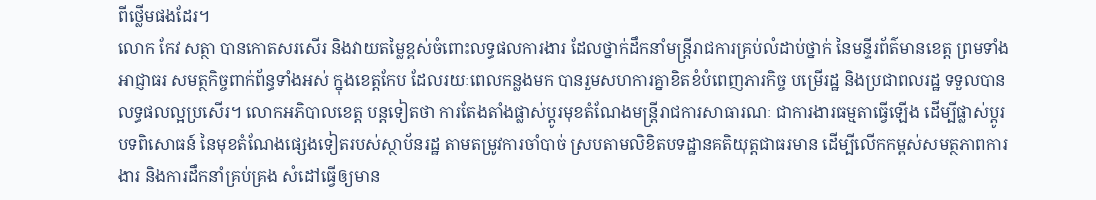ពីថ្លើមផងដែរ។
លោក កែវ សត្ថា បានកោតសរសើរ និងវាយតម្លៃខ្ពស់ចំពោះលទ្ធផលការងារ ដែលថ្នាក់ដឹកនាំមន្ត្រីរាជការគ្រប់លំដាប់ថ្នាក់ នៃមន្ទីរព័ត៌មានខេត្ត ព្រមទាំងអាជ្ញាធរ សមត្ថកិច្ចពាក់ព័ន្ធទាំងអស់ ក្នុងខេត្តកែប ដែលរយៈពេលកន្លងមក បានរួមសហការគ្នាខិតខំបំពេញភារកិច្ច បម្រើរដ្ឋ និងប្រជាពលរដ្ឋ ទទួលបានលទ្ធផលល្អប្រសើរ។ លោកអភិបាលខេត្ត បន្តទៀតថា ការតែងតាំងផ្លាស់ប្ដូរមុខតំណែងមន្ត្រីរាជការសាធារណៈ ជាការងារធម្មតាធ្វើឡើង ដើម្បីផ្លាស់ប្ដូរបទពិសោធន៍ នៃមុខតំណែងផ្សេងទៀតរបស់ស្ថាប័នរដ្ឋ តាមតម្រូវការចាំបាច់ ស្របតាមលិខិតបទដ្ឋានគតិយុត្តជាធរមាន ដើម្បីលើកកម្ពស់សមត្ថភាពការងារ និងការដឹកនាំគ្រប់គ្រង សំដៅធ្វើឲ្យមាន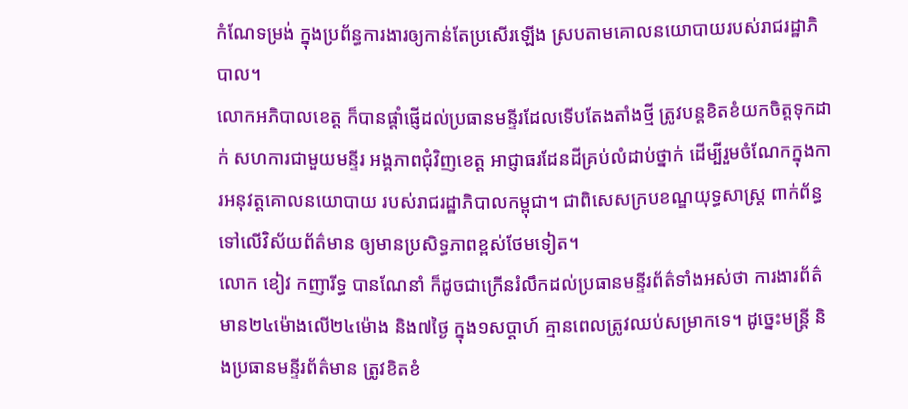កំណែទម្រង់ ក្នុងប្រព័ន្ធការងារឲ្យកាន់តែប្រសើរឡើង ស្របតាមគោលនយោបាយរបស់រាជរដ្ឋាភិបាល។
លោកអភិបាលខេត្ត ក៏បានផ្ដាំផ្ញើដល់ប្រធានមន្ទីរដែលទើបតែងតាំងថ្មី ត្រូវបន្តខិតខំយកចិត្តទុកដាក់ សហការជាមួយមន្ទីរ អង្គភាពជុំវិញខេត្ត អាជ្ញាធរដែនដីគ្រប់លំដាប់ថ្នាក់ ដើម្បីរួមចំណែកក្នុងការអនុវត្តគោលនយោបាយ របស់រាជរដ្ឋាភិបាលកម្ពុជា។ ជាពិសេសក្របខណ្ឌយុទ្ធសាស្ត្រ ពាក់ព័ន្ធទៅលើវិស័យព័ត៌មាន ឲ្យមានប្រសិទ្ធភាពខ្ពស់ថែមទៀត។
លោក ខៀវ កញារីទ្ធ បានណែនាំ ក៏ដូចជាក្រើនរំលឹកដល់ប្រធានមន្ទីរព័ត៌ទាំងអស់ថា ការងារព័ត៌មាន២៤ម៉ោងលើ២៤ម៉ោង និង៧ថ្ងៃ ក្នុង១សប្តាហ៍ គ្មានពេលត្រូវឈប់សម្រាកទេ។ ដូច្នេះមន្ត្រី និងប្រធានមន្ទីរព័ត៌មាន ត្រូវខិតខំ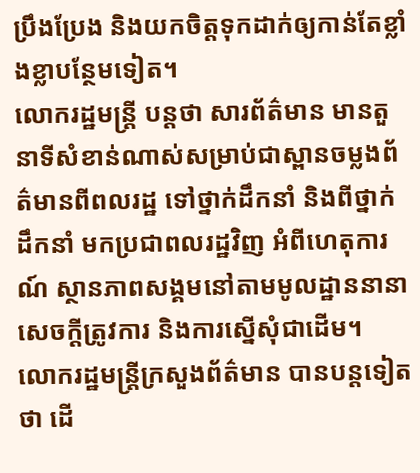ប្រឹងប្រែង និងយកចិត្តទុកដាក់ឲ្យកាន់តែខ្លាំងខ្លាបន្ថែមទៀត។
លោករដ្ឋមន្ត្រី បន្តថា សារព័ត៌មាន មានតួនាទីសំខាន់ណាស់សម្រាប់ជាស្ពានចម្លងព័ត៌មានពីពលរដ្ឋ ទៅថ្នាក់ដឹកនាំ និងពីថ្នាក់ដឹកនាំ មកប្រជាពលរដ្ឋវិញ អំពីហេតុការណ៍ ស្ថានភាពសង្គមនៅតាមមូលដ្ឋាននានា សេចក្តីត្រូវការ និងការស្នើសុំជាដើម។
លោករដ្ឋមន្ត្រីក្រសួងព័ត៌មាន បានបន្តទៀតថា ដើ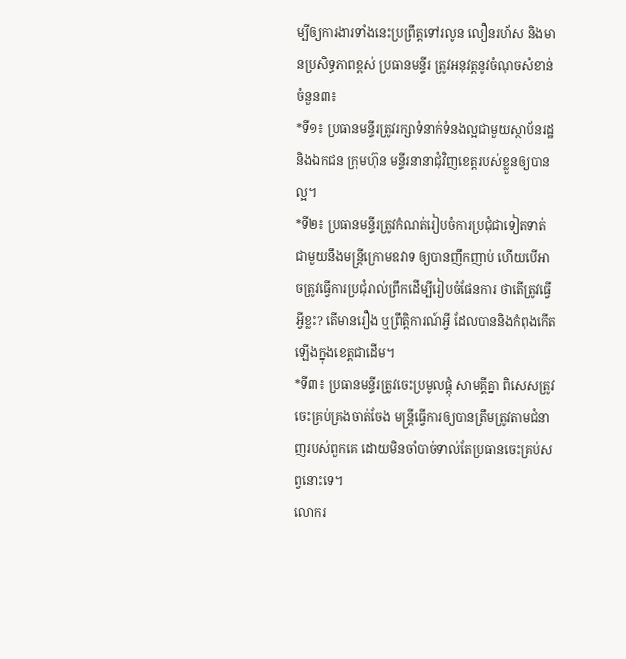ម្បីឲ្យការងារទាំងនេះប្រព្រឹត្តទៅរលូន លឿនរហ័ស និងមានប្រសិទ្ធភាពខ្ពស់ ប្រធានមន្ទីរ ត្រូវអនុវត្តនូវចំណុចសំខាន់ចំនួន៣៖
*ទី១៖ ប្រធានមន្ទីរត្រូវរក្សាទំនាក់ទំនងល្អជាមួយស្ថាប័នរដ្ឋ និងឯកជន ក្រុមហ៊ុន មន្ទីរនានាជុំវិញខេត្តរបស់ខ្លួនឲ្យបានល្អ។
*ទី២៖ ប្រធានមន្ទីរត្រូវកំណត់រៀបចំការប្រជុំជាទៀតទាត់ជាមួយនឹងមន្ត្រីក្រោមឧវាទ ឲ្យបានញឹកញាប់ ហើយបើអាចត្រូវធ្វើការប្រជុំរាល់ព្រឹកដើម្បីរៀបចំផែនការ ថាតើត្រូវធ្វើអ្វីខ្លះ? តើមានរឿង ឬព្រឹត្តិការណ៍អ្វី ដែលបាននិងកំពុងកើតឡើងក្នុងខេត្តជាដើម។
*ទី៣៖ ប្រធានមន្ទីរត្រូវចេះប្រមូលផ្តុំ សាមគ្គីគ្នា ពិសេសត្រូវចេះគ្រប់គ្រងចាត់ចែង មន្ត្រីធ្វើការឲ្យបានត្រឹមត្រូវតាមជំនាញរបស់ពួកគេ ដោយមិនចាំបាច់ទាល់តែប្រធានចេះគ្រប់សព្វនោះទេ។
លោករ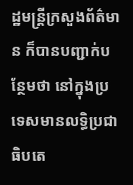ដ្ឋមន្ត្រីក្រសួងព័ត៌មាន ក៏បានបញ្ជាក់បន្ថែមថា នៅក្នុងប្រទេសមានលទ្ធិប្រជាធិបតេ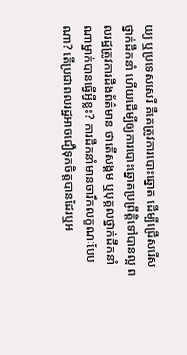យ្យ ឬប្រទេសសេរី គឺគេត្រូវការបោះឆ្នោត ដើម្បីជ្រើសរើសថ្នាក់ដឹកនាំ ហើយដើម្បីឲ្យការបោះឆ្នោតប្រព្រឹត្តិទៅបានល្អ ពលរដ្ឋត្រូវការដឹងព័ត៌មាន ថាតើសង្គម ឬបុគ្គលថ្នាក់ដឹកនាំណាម្នាក់បានធ្វើអ្វីខ្លះ? ការដឹកនាំមានចារឹកលក្ខណៈបែបណា? តើប្រជាពលរដ្ឋអាចជឿទុកចិត្តបានដែរឬអ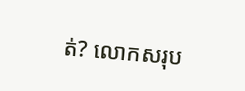ត់? លោកសរុប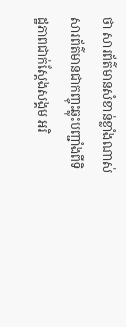ថា សារព័ត៌មានសំខាន់ខ្លាំងណាស់ សារព័ត៌មានជាកញ្ចុះឆ្លុះបញ្ជាំងពីទិដ្ឋភាពជាក់ស្តែងសង្គម អរិ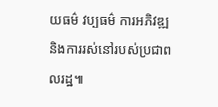យធម៌ វប្បធម៌ ការអភិវឌ្ឍ និងការរស់នៅរបស់ប្រជាពលរដ្ឋ៕